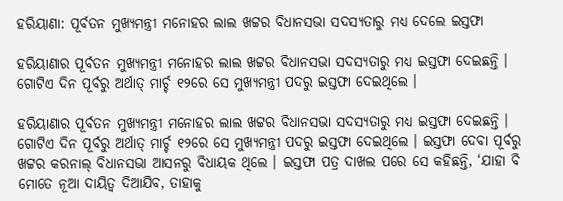ହରିୟାଣା: ପୂର୍ବତନ ମୁଖ୍ୟମନ୍ତ୍ରୀ ମନୋହର ଲାଲ ଖଟ୍ଟର ବିଧାନସଭା ସଦସ୍ୟତାରୁ ମଧ୍ୟ ଦେଲେ ଇସ୍ତଫା

ହରିୟାଣାର ପୂର୍ବତନ ମୁଖ୍ୟମନ୍ତ୍ରୀ ମନୋହର ଲାଲ ଖଟ୍ଟର ବିଧାନସଭା ସଦସ୍ୟତାରୁ ମଧ୍ୟ ଇସ୍ତଫା ଦେଇଛନ୍ତି । ଗୋଟିଏ ଦିନ ପୂର୍ବରୁ ଅର୍ଥାତ୍ ମାର୍ଚ୍ଚ ୧୨ରେ ସେ ମୁଖ୍ୟମନ୍ତ୍ରୀ ପଦରୁ ଇସ୍ତଫା ଦେଇଥିଲେ ।

ହରିୟାଣାର ପୂର୍ବତନ ମୁଖ୍ୟମନ୍ତ୍ରୀ ମନୋହର ଲାଲ ଖଟ୍ଟର ବିଧାନସଭା ସଦସ୍ୟତାରୁ ମଧ୍ୟ ଇସ୍ତଫା ଦେଇଛନ୍ତି । ଗୋଟିଏ ଦିନ ପୂର୍ବରୁ ଅର୍ଥାତ୍ ମାର୍ଚ୍ଚ ୧୨ରେ ସେ ମୁଖ୍ୟମନ୍ତ୍ରୀ ପଦରୁ ଇସ୍ତଫା ଦେଇଥିଲେ । ଇସ୍ତଫା ଦେବା ପୂର୍ବରୁ ଖଟ୍ଟର କରନାଲ୍‌ ବିଧାନସଭା ଆସନରୁ ବିଧାୟକ ଥିଲେ । ଇସ୍ତଫା ପତ୍ର ଦାଖଲ ପରେ ସେ କହିଛନ୍ତି, ‘ଯାହା ବି ମୋତେ ନୂଆ ଦାୟିତ୍ୱ ଦିଆଯିବ, ତାହାକୁ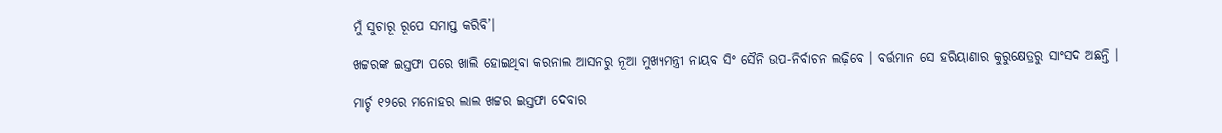ମୁଁ ସୁଚାରୂ ରୂପେ ସମାପ୍ତ କରିବି’।

ଖଟ୍ଟରଙ୍କ ଇସ୍ତଫା ପରେ ଖାଲି ହୋଇଥିବା କରନାଲ ଆସନରୁ ନୂଆ ମୁଖ୍ୟମନ୍ତ୍ରୀ ନାୟବ ସିଂ ସୈନି ଉପ-ନିର୍ବାଚନ ଲଢ଼ିବେ । ବର୍ତ୍ତମାନ ସେ ହରିୟାଣାର କୁରୁକ୍ଷେତ୍ରରୁ ସାଂସଦ ଅଛନ୍ତି ।

ମାର୍ଚ୍ଚ ୧୨ରେ ମନୋହର ଲାଲ ଖଟ୍ଟର ଇସ୍ତଫା ଦେବାର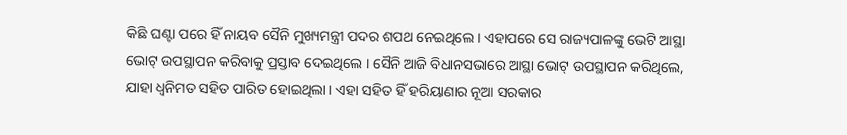କିଛି ଘଣ୍ଟା ପରେ ହିଁ ନାୟବ ସୈନି ମୁଖ୍ୟମନ୍ତ୍ରୀ ପଦର ଶପଥ ନେଇଥିଲେ । ଏହାପରେ ସେ ରାଜ୍ୟପାଳଙ୍କୁ ଭେଟି ଆସ୍ଥା ଭୋଟ୍ ଉପସ୍ଥାପନ କରିବାକୁ ପ୍ରସ୍ତାବ ଦେଇଥିଲେ । ସୈନି ଆଜି ବିଧାନସଭାରେ ଆସ୍ଥା ଭୋଟ୍ ଉପସ୍ଥାପନ କରିଥିଲେ, ଯାହା ଧ୍ୱନିମତ ସହିତ ପାରିତ ହୋଇଥିଲା । ଏହା ସହିତ ହିଁ ହରିୟାଣାର ନୂଆ ସରକାର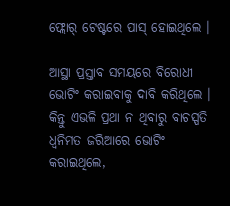ଫ୍ଲୋର୍‌ ଟେଷ୍ଟରେ ପାସ୍‌ ହୋଇଥିଲେ ।

ଆସ୍ଥା ପ୍ରସ୍ତାବ ସମୟରେ ବିରୋଧୀ ଭୋଟିଂ କରାଇବାକୁ ଦାବି କରିଥିଲେ । କିନ୍ତୁ ଏଭଳି ପ୍ରଥା ନ ଥିବାରୁ ବାଚସ୍ପତି ଧ୍ୱନିମତ ଜରିଆରେ ଭୋଟିଂ କରାଇଥିଲେ,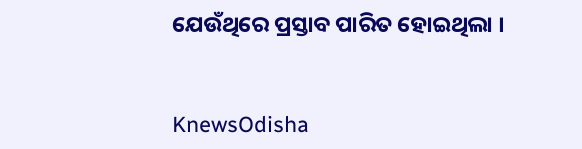ଯେଉଁଥିରେ ପ୍ରସ୍ତାବ ପାରିତ ହୋଇଥିଲା ।


KnewsOdisha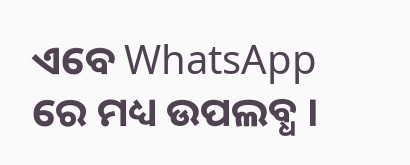ଏବେ WhatsApp ରେ ମଧ୍ୟ ଉପଲବ୍ଧ ।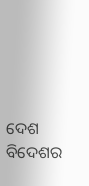ଦେଶ ବିଦେଶର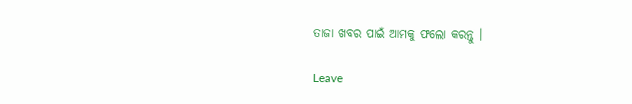ତାଜା ଖବର ପାଇଁ ଆମକୁ ଫଲୋ କରନ୍ତୁ ।

Leave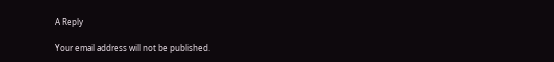A Reply

Your email address will not be published.